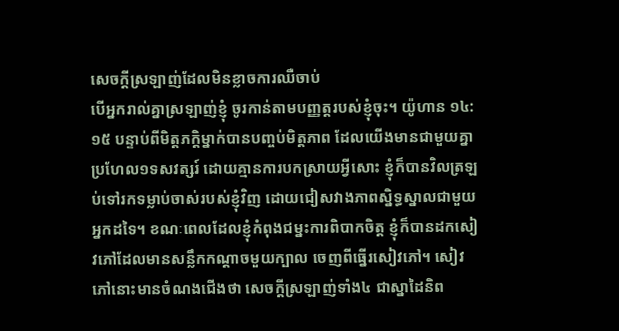សេចក្តីស្រឡាញ់ដែលមិនខ្លាចការឈឺចាប់
បើអ្នករាល់គ្នាស្រឡាញ់ខ្ញុំ ចូរកាន់តាមបញ្ញត្តរបស់ខ្ញុំចុះ។ យ៉ូហាន ១៤:១៥ បន្ទាប់ពីមិត្តភក្តិម្នាក់បានបញ្ចប់មិត្តភាព ដែលយើងមានជាមួយគ្នាប្រហែល១ទសវត្សរ៍ ដោយគ្មានការបកស្រាយអ្វីសោះ ខ្ញុំក៏បានវិលត្រឡប់ទៅរកទម្លាប់ចាស់របស់ខ្ញុំវិញ ដោយជៀសវាងភាពស្និទ្ធស្នាលជាមួយអ្នកដទៃ។ ខណៈពេលដែលខ្ញុំកំពុងជម្នះការពិបាកចិត្ត ខ្ញុំក៏បានដកសៀវភៅដែលមានសន្លឹកកណ្តាចមួយក្បាល ចេញពីធ្នើរសៀវភៅ។ សៀវភៅនោះមានចំណងជើងថា សេចក្តីស្រឡាញ់ទាំង៤ ជាស្នាដៃនិព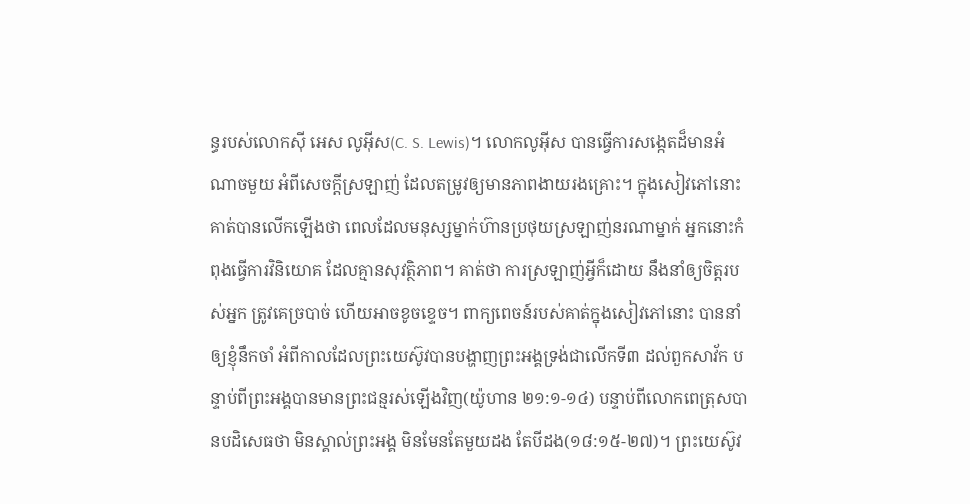ន្ធរបស់លោកស៊ី អេស លូអ៊ីស(C. S. Lewis)។ លោកលូអ៊ីស បានធ្វើការសង្កេតដ៏មានអំណាចមួយ អំពីសេចក្តីស្រឡាញ់ ដែលតម្រូវឲ្យមានភាពងាយរងគ្រោះ។ ក្នុងសៀវភៅនោះ គាត់បានលើកឡើងថា ពេលដែលមនុស្សម្នាក់ហ៊ានប្រថុយស្រឡាញ់នរណាម្នាក់ អ្នកនោះកំពុងធ្វើការវិនិយោគ ដែលគ្មានសុវត្ថិភាព។ គាត់ថា ការស្រឡាញ់អ្វីក៏ដោយ នឹងនាំឲ្យចិត្តរបស់អ្នក ត្រូវគេច្របាច់ ហើយអាចខូចខ្ទេច។ ពាក្យពេចន៍របស់គាត់ក្នុងសៀវភៅនោះ បាននាំឲ្យខ្ញុំនឹកចាំ អំពីកាលដែលព្រះយេស៊ូវបានបង្ហាញព្រះអង្គទ្រង់ជាលើកទី៣ ដល់ពួកសាវ័ក បន្ទាប់ពីព្រះអង្គបានមានព្រះជន្មរស់ឡើងវិញ(យ៉ូហាន ២១:១-១៤) បន្ទាប់ពីលោកពេត្រុសបានបដិសេធថា មិនស្គាល់ព្រះអង្គ មិនមែនតែមួយដង តែបីដង(១៨:១៥-២៧)។ ព្រះយេស៊ូវ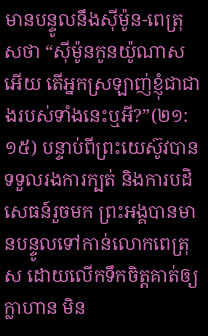មានបន្ទូលនឹងស៊ីម៉ូន-ពេត្រុសថា “ស៊ីម៉ូនកូនយ៉ូណាសអើយ តើអ្នកស្រឡាញ់ខ្ញុំជាជាងរបស់ទាំងនេះឬអី?”(២១:១៥) បន្ទាប់ពីព្រះយេស៊ូវបានទទួលរងការក្បត់ និងការបដិសេធន៍រួចមក ព្រះអង្គបានមានបន្ទូលទៅកាន់លោកពេត្រុស ដោយលើកទឹកចិត្តគាត់ឲ្យក្លាហាន មិន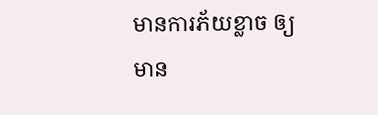មានការភ័យខ្លាច ឲ្យមាន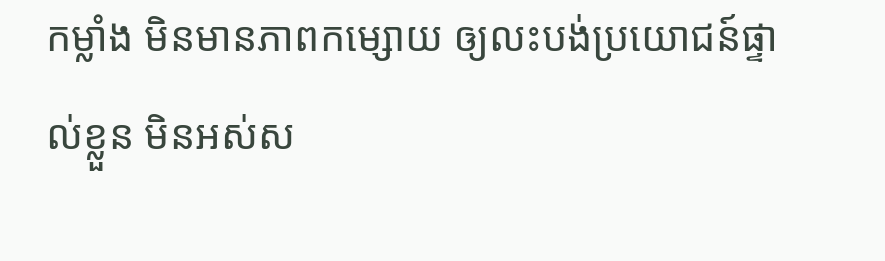កម្លាំង មិនមានភាពកម្សោយ ឲ្យលះបង់ប្រយោជន៍ផ្ទាល់ខ្លួន មិនអស់ស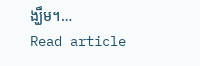ង្ឃឹម។…
Read article